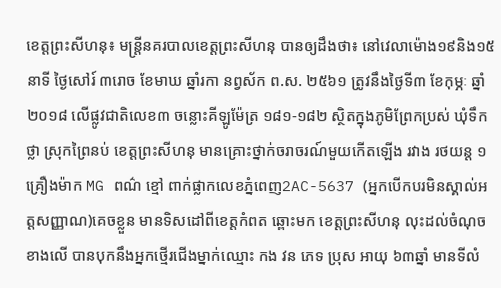ខេត្តព្រះសីហនុ៖ មន្ត្រីនគរបាលខេត្តព្រះសីហនុ បានឲ្យដឹងថា៖ នៅវេលាម៉ោង១៩និង១៥នាទី ថ្ងៃសៅរ៍ ៣រោច ខែមាឃ ឆ្នាំរកា នព្វស័ក ព.ស. ២៥៦១ ត្រូវនឹងថ្ងៃទី៣ ខែកុម្ភៈ ឆ្នាំ២០១៨ លើផ្លូវជាតិលេខ៣ ចន្លោះគីឡូម៉ែត្រ ១៨១-១៨២ ស្ថិតក្នុងភូមិព្រែកប្រស់ ឃុំទឹកថ្លា ស្រុកព្រៃនប់ ខេត្តព្រះសីហនុ មានគ្រោះថ្នាក់ចរាចរណ៍មួយកើតឡើង រវាង រថយន្ត ១គ្រឿងម៉ាក MG ពណ៌ ខ្មៅ ពាក់ផ្លាកលេខភ្នំពេញ2AC-5637 (អ្នកបើកបរមិនស្គាល់អត្តសញ្ញាណ)គេចខ្លួន មានទិសដៅពីខេត្តកំពត ឆ្ពោះមក ខេត្តព្រះសីហនុ លុះដល់ចំណុចខាងលើ បានបុកនឹងអ្នកថ្មើរជើងម្នាក់ឈ្មោះ កង វន ភេទ ប្រុស អាយុ ៦៣ឆ្នាំ មានទីលំ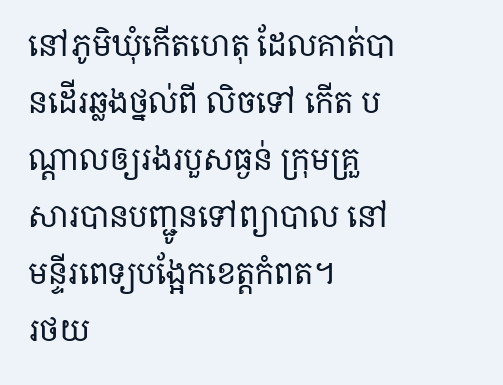នៅភូមិឃុំកើតហេតុ ដែលគាត់បានដើរឆ្លងថ្នល់ពី លិចទៅ កើត បណ្ដាលឲ្យរងរបួសធ្ងន់ ក្រុមគ្រួសារបានបញ្ជូនទៅព្យាបាល នៅមន្ទីរពេទ្យបង្អែកខេត្តកំពត។
រថយ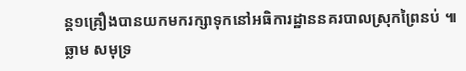ន្ត១គ្រឿងបានយកមករក្សាទុកនៅអធិការដ្ឋាននគរបាលស្រុកព្រៃនប់ ៕ ឆ្លាម សមុទ្រ